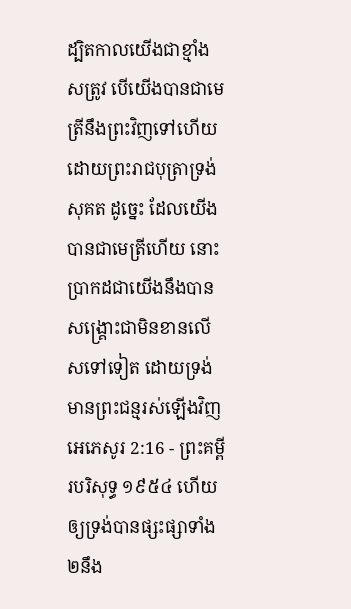ដ្បិតកាលយើងជាខ្មាំងសត្រូវ បើយើងបានជាមេត្រីនឹងព្រះវិញទៅហើយ ដោយព្រះរាជបុត្រាទ្រង់សុគត ដូច្នេះ ដែលយើងបានជាមេត្រីហើយ នោះប្រាកដជាយើងនឹងបានសង្គ្រោះជាមិនខានលើសទៅទៀត ដោយទ្រង់មានព្រះជន្មរស់ឡើងវិញ
អេភេសូរ 2:16 - ព្រះគម្ពីរបរិសុទ្ធ ១៩៥៤ ហើយឲ្យទ្រង់បានផ្សះផ្សាទាំង២នឹង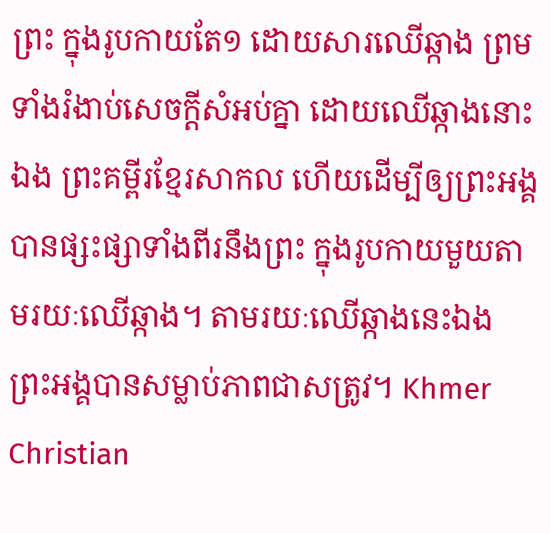ព្រះ ក្នុងរូបកាយតែ១ ដោយសារឈើឆ្កាង ព្រមទាំងរំងាប់សេចក្ដីសំអប់គ្នា ដោយឈើឆ្កាងនោះឯង ព្រះគម្ពីរខ្មែរសាកល ហើយដើម្បីឲ្យព្រះអង្គបានផ្សះផ្សាទាំងពីរនឹងព្រះ ក្នុងរូបកាយមួយតាមរយៈឈើឆ្កាង។ តាមរយៈឈើឆ្កាងនេះឯង ព្រះអង្គបានសម្លាប់ភាពជាសត្រូវ។ Khmer Christian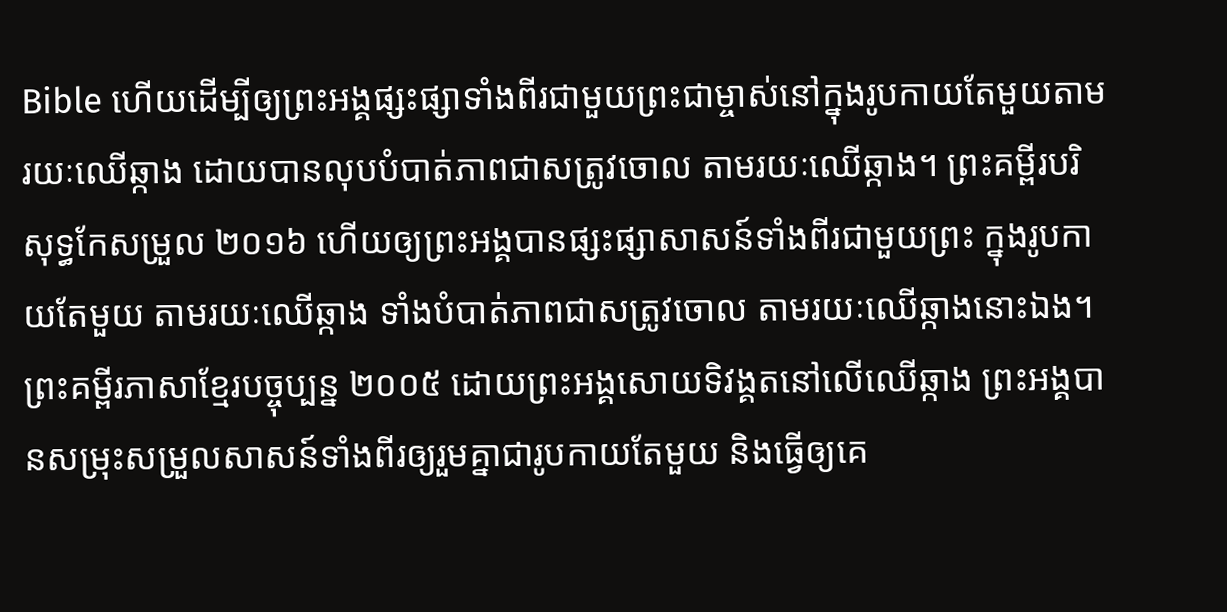Bible ហើយដើម្បីឲ្យព្រះអង្គផ្សះផ្សាទាំងពីរជាមួយព្រះជាម្ចាស់នៅក្នុងរូបកាយតែមួយតាមរយៈឈើឆ្កាង ដោយបានលុបបំបាត់ភាពជាសត្រូវចោល តាមរយៈឈើឆ្កាង។ ព្រះគម្ពីរបរិសុទ្ធកែសម្រួល ២០១៦ ហើយឲ្យព្រះអង្គបានផ្សះផ្សាសាសន៍ទាំងពីរជាមួយព្រះ ក្នុងរូបកាយតែមួយ តាមរយៈឈើឆ្កាង ទាំងបំបាត់ភាពជាសត្រូវចោល តាមរយៈឈើឆ្កាងនោះឯង។ ព្រះគម្ពីរភាសាខ្មែរបច្ចុប្បន្ន ២០០៥ ដោយព្រះអង្គសោយទិវង្គតនៅលើឈើឆ្កាង ព្រះអង្គបានសម្រុះសម្រួលសាសន៍ទាំងពីរឲ្យរួមគ្នាជារូបកាយតែមួយ និងធ្វើឲ្យគេ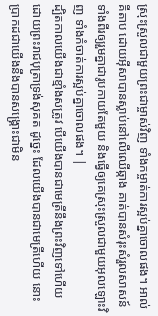ស្រុះស្រួលជាមួយព្រះជាម្ចាស់វិញ ទាំងកម្ចាត់ការស្អប់គ្នាចោលផង។ អាល់គីតាប ដោយអ៊ីសាបានស្លាប់នៅលើឈើឆ្កាង គាត់បានសំរុះសំរួលសាសន៍ទាំងពីរឲ្យរួមគ្នាជារូបកាយតែមួយ និងធ្វើឲ្យគេស្រុះស្រួលជាមួយអុលឡោះវិញ ទាំងកំចាត់ការស្អប់គ្នាចោលផង។ |
ដ្បិតកាលយើងជាខ្មាំងសត្រូវ បើយើងបានជាមេត្រីនឹងព្រះវិញទៅហើយ ដោយព្រះរាជបុត្រាទ្រង់សុគត ដូច្នេះ ដែលយើងបានជាមេត្រីហើយ នោះប្រាកដជាយើងនឹងបានសង្គ្រោះជាមិន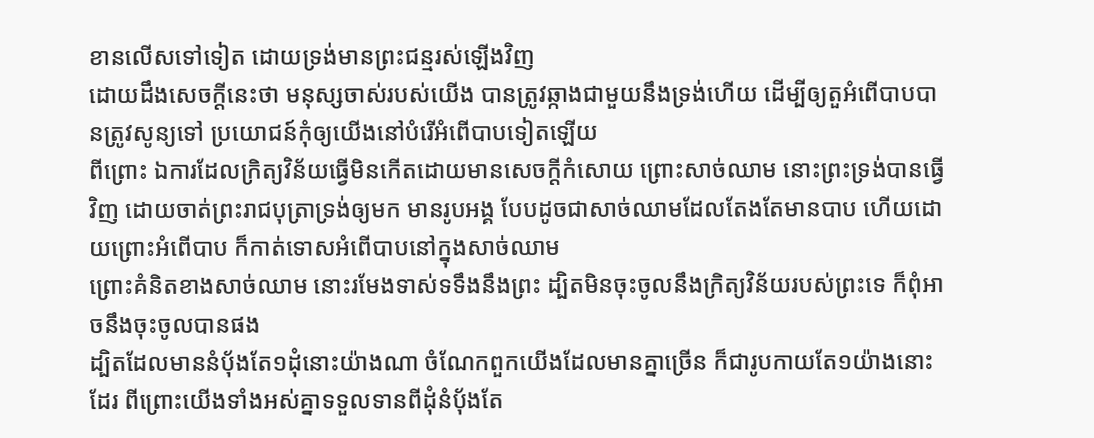ខានលើសទៅទៀត ដោយទ្រង់មានព្រះជន្មរស់ឡើងវិញ
ដោយដឹងសេចក្ដីនេះថា មនុស្សចាស់របស់យើង បានត្រូវឆ្កាងជាមួយនឹងទ្រង់ហើយ ដើម្បីឲ្យតួអំពើបាបបានត្រូវសូន្យទៅ ប្រយោជន៍កុំឲ្យយើងនៅបំរើអំពើបាបទៀតឡើយ
ពីព្រោះ ឯការដែលក្រិត្យវិន័យធ្វើមិនកើតដោយមានសេចក្ដីកំសោយ ព្រោះសាច់ឈាម នោះព្រះទ្រង់បានធ្វើវិញ ដោយចាត់ព្រះរាជបុត្រាទ្រង់ឲ្យមក មានរូបអង្គ បែបដូចជាសាច់ឈាមដែលតែងតែមានបាប ហើយដោយព្រោះអំពើបាប ក៏កាត់ទោសអំពើបាបនៅក្នុងសាច់ឈាម
ព្រោះគំនិតខាងសាច់ឈាម នោះរមែងទាស់ទទឹងនឹងព្រះ ដ្បិតមិនចុះចូលនឹងក្រិត្យវិន័យរបស់ព្រះទេ ក៏ពុំអាចនឹងចុះចូលបានផង
ដ្បិតដែលមាននំបុ័ងតែ១ដុំនោះយ៉ាងណា ចំណែកពួកយើងដែលមានគ្នាច្រើន ក៏ជារូបកាយតែ១យ៉ាងនោះដែរ ពីព្រោះយើងទាំងអស់គ្នាទទួលទានពីដុំនំបុ័ងតែ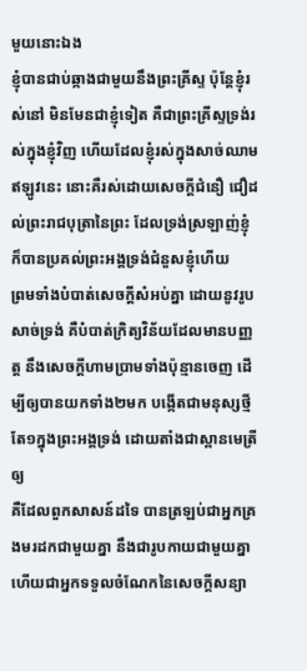មួយនោះឯង
ខ្ញុំបានជាប់ឆ្កាងជាមួយនឹងព្រះគ្រីស្ទ ប៉ុន្តែខ្ញុំរស់នៅ មិនមែនជាខ្ញុំទៀត គឺជាព្រះគ្រីស្ទទ្រង់រស់ក្នុងខ្ញុំវិញ ហើយដែលខ្ញុំរស់ក្នុងសាច់ឈាមឥឡូវនេះ នោះគឺរស់ដោយសេចក្ដីជំនឿ ជឿដល់ព្រះរាជបុត្រានៃព្រះ ដែលទ្រង់ស្រឡាញ់ខ្ញុំ ក៏បានប្រគល់ព្រះអង្គទ្រង់ជំនួសខ្ញុំហើយ
ព្រមទាំងបំបាត់សេចក្ដីសំអប់គ្នា ដោយនូវរូបសាច់ទ្រង់ គឺបំបាត់ក្រិត្យវិន័យដែលមានបញ្ញត្ត នឹងសេចក្ដីហាមប្រាមទាំងប៉ុន្មានចេញ ដើម្បីឲ្យបានយកទាំង២មក បង្កើតជាមនុស្សថ្មីតែ១ក្នុងព្រះអង្គទ្រង់ ដោយតាំងជាស្ពានមេត្រីឲ្យ
គឺដែលពួកសាសន៍ដទៃ បានត្រឡប់ជាអ្នកគ្រងមរដកជាមួយគ្នា នឹងជារូបកាយជាមួយគ្នា ហើយជាអ្នកទទួលចំណែកនៃសេចក្ដីសន្យា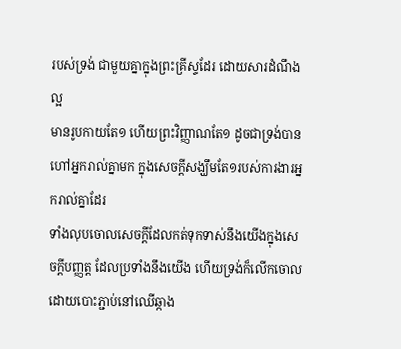របស់ទ្រង់ ជាមួយគ្នាក្នុងព្រះគ្រីស្ទដែរ ដោយសារដំណឹងល្អ
មានរូបកាយតែ១ ហើយព្រះវិញ្ញាណតែ១ ដូចជាទ្រង់បានហៅអ្នករាល់គ្នាមក ក្នុងសេចក្ដីសង្ឃឹមតែ១របស់ការងារអ្នករាល់គ្នាដែរ
ទាំងលុបចោលសេចក្ដីដែលកត់ទុកទាស់នឹងយើងក្នុងសេចក្ដីបញ្ញត្ត ដែលប្រទាំងនឹងយើង ហើយទ្រង់ក៏លើកចោល ដោយបោះភ្ជាប់នៅឈើឆ្កាង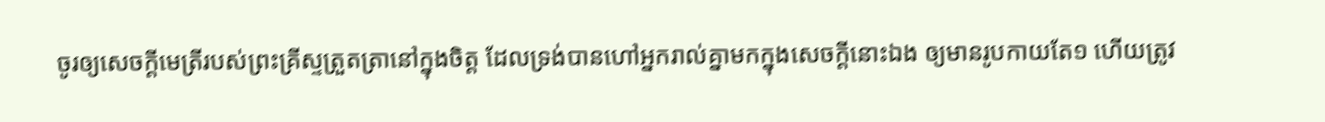ចូរឲ្យសេចក្ដីមេត្រីរបស់ព្រះគ្រីស្ទត្រួតត្រានៅក្នុងចិត្ត ដែលទ្រង់បានហៅអ្នករាល់គ្នាមកក្នុងសេចក្ដីនោះឯង ឲ្យមានរូបកាយតែ១ ហើយត្រូវ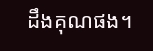ដឹងគុណផង។